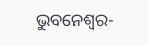ଭୁବନେଶ୍ୱର-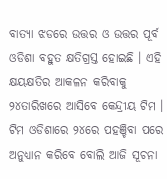ବାତ୍ୟା ଝଡରେ ଉତ୍ତର ଓ ଉତ୍ତର ପୂର୍ବ ଓଡିଶା ବହୁତ କ୍ଷତିଗ୍ରସ୍ତ ହୋଇଛି । ଏହି କ୍ଷୟକ୍ଷତିର ଆକଳନ କରିବାକୁ ୨୪ତାରିଖରେ ଆସିବେ କେନ୍ଦ୍ରୀୟ ଟିମ । ଟିମ ଓଡିଶାରେ ୨୪ରେ ପହଞ୍ଚିବା ପରେ ଅନୁଧ୍ୟାନ କରିବେ ବୋଲି ଆଜି ସୂଚନା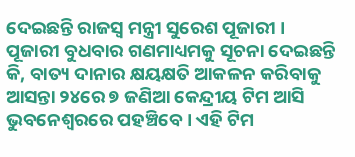ଦେଇଛନ୍ତି ରାଜସ୍ୱ ମନ୍ତ୍ରୀ ସୁରେଶ ପୂଜାରୀ ।
ପୂଜାରୀ ବୁଧବାର ଗଣମାଧ୍ୟମକୁ ସୂଚନା ଦେଇଛନ୍ତି କି, ବାତ୍ୟ ଦାନାର କ୍ଷୟକ୍ଷତି ଆକଳନ କରିବାକୁ ଆସନ୍ତା ୨୪ରେ ୭ ଜଣିଆ କେନ୍ଦ୍ରୀୟ ଟିମ ଆସି ଭୁବନେଶ୍ୱରରେ ପହଞ୍ଚିବେ । ଏହି ଟିମ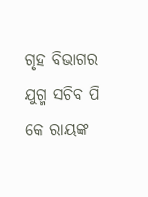ଗୃହ ବିଭାଗର ଯୁଗ୍ମ ସଚିବ ପି କେ ରାୟଙ୍କ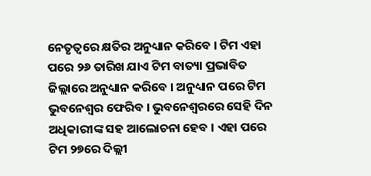ନେତୃତ୍ୱରେ କ୍ଷତିର ଅନୁଧ୍ୟାନ କରିବେ । ଟିମ ଏହା ପରେ ୨୬ ତାରିଖ ଯାଏ ଟିମ ବାତ୍ୟା ପ୍ରଭାବିତ ଜିଲ୍ଲାରେ ଅନୁଧ୍ୟାନ କରିବେ । ଅନୁଧ୍ୟାନ ପରେ ଟିମ ଭୁବନେଶ୍ୱର ଫେରିବ । ଭୁବନେଶ୍ୱରରେ ସେହି ଦିନ ଅଧିକାରୀଙ୍କ ସହ ଆଲୋଚନା ହେବ । ଏହା ପରେ ଟିମ ୨୭ରେ ଦିଲ୍ଲୀ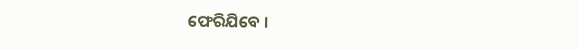ଫେରିଯିବେ ।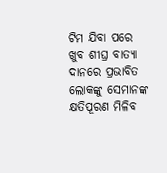ଟିମ ଯିବା ପରେ ଖୁବ ଶୀଘ୍ର ବାତ୍ୟା ଦାନରେ ପ୍ରଭାବିତ ଲୋକଙ୍କୁ ସେମାନଙ୍କ କ୍ଷତିପୂରଣ ମିଳିବ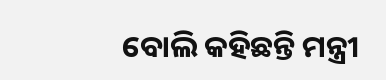ବୋଲି କହିଛନ୍ତି ମନ୍ତ୍ରୀ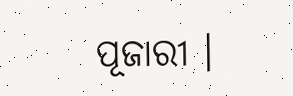ପୂଜାରୀ ।